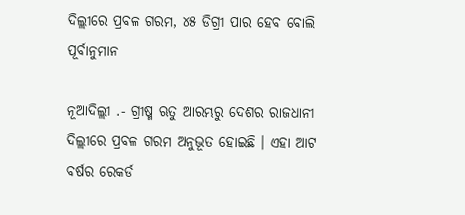ଦିଲ୍ଲୀରେ ପ୍ରବଳ ଗରମ, ୪୫ ଡିଗ୍ରୀ ପାର ହେବ ବୋଲି ପୂର୍ବାନୁମାନ

ନୂଆଦିଲ୍ଲୀ .- ଗ୍ରୀଷ୍ମ ଋତୁ ଆରମ୍ଭରୁ ଦେଶର ରାଜଧାନୀ ଦିଲ୍ଲୀରେ ପ୍ରବଳ ଗରମ ଅନୁଭୂତ ହୋଇଛି । ଏହା ଆଟ ବର୍ଷର ରେକର୍ଡ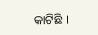କାଟିଛି ।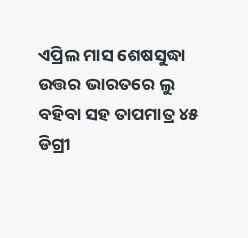ଏପ୍ରିଲ ମାସ ଶେଷସୁଦ୍ଧା ଉତ୍ତର ଭାରତରେ ଲୁ ବହିବା ସହ ତାପମାତ୍ର ୪୫ ଡିଗ୍ରୀ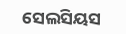ସେଲସିୟସ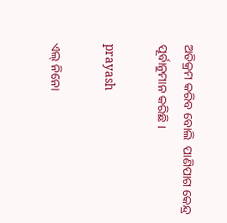ଅତିକ୍ରମ କରିବ ବୋଲି  ପାଣିପାଗ କେନ୍ଦ୍ର ପୂର୍ବାନୁମାନ କରିଛି ।

prayash

ଏଲ୍ ନିନୋ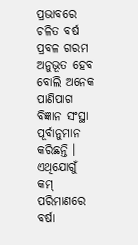ପ୍ରଭାବରେ ଚଳିତ ବର୍ଷ ପ୍ରବଳ ଗରମ ଅନୁଭୂତ ହେବ ବୋଲି ଅନେକ ପାଣିପାଗ ବିଜ୍ଞାନ ସଂସ୍ଥା ପୂର୍ବାନୁମାନ କରିଛନ୍ତି । ଏଥିଯୋଗୁଁ  କମ୍‌ ପରିମାଣରେ ବର୍ଷା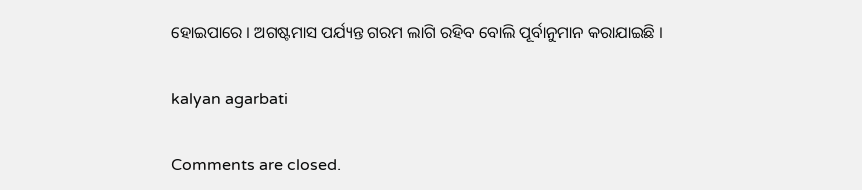ହୋଇପାରେ । ଅଗଷ୍ଟମାସ ପର୍ଯ୍ୟନ୍ତ ଗରମ ଲାଗି ରହିବ ବୋଲି ପୂର୍ବାନୁମାନ କରାଯାଇଛି ।

kalyan agarbati

Comments are closed.